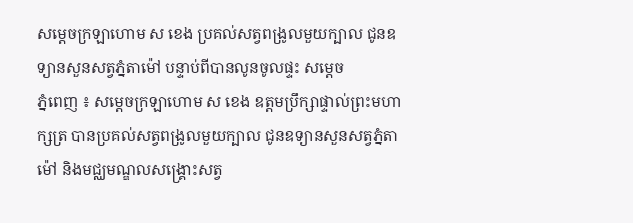សម្ដេចក្រឡាហោម ស ខេង ប្រគល់សត្វពង្រូលមួយក្បាល ជូនឧទ្យានសួនសត្វភ្នំតាម៉ៅ បន្ទាប់ពីបានលូនចូលផ្ទះ សម្ដេច
ភ្នំពេញ ៖ សម្តេចក្រឡាហោម ស ខេង ឧត្តមប្រឹក្សាផ្ទាល់ព្រះមហាក្សត្រ បានប្រគល់សត្វពង្រូលមួយក្បាល ជូនឧទ្យានសួនសត្វភ្នំតាម៉ៅ និងមជ្ឈមណ្ឌលសង្គ្រោះសត្វ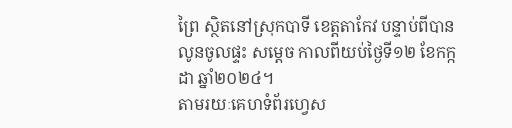ព្រៃ ស្ថិតនៅស្រុកបាទី ខេត្តតាកែវ បន្ទាប់ពីបានលូនចូលផ្ទះ សម្ដេច កាលពីយប់ថ្ងៃទី១២ ខែកក្កដា ឆ្នាំ២០២៤។
តាមរយៈគេហទំព័រហ្វេស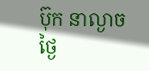ប៊ុក នាល្ងាចថ្ងៃ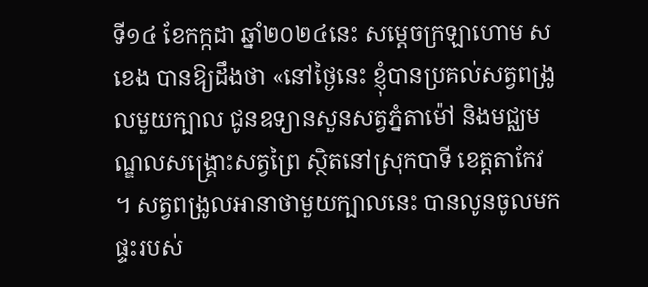ទី១៤ ខែកក្កដា ឆ្នាំ២០២៤នេះ សម្តេចក្រឡាហោម ស ខេង បានឱ្យដឹងថា «នៅថ្ងៃនេះ ខ្ញុំបានប្រគល់សត្វពង្រូលមួយក្បាល ជូនឧទ្យានសួនសត្វភ្នំតាម៉ៅ និងមជ្ឈមណ្ឌលសង្គ្រោះសត្វព្រៃ ស្ថិតនៅស្រុកបាទី ខេត្តតាកែវ ។ សត្វពង្រូលអានាថាមួយក្បាលនេះ បានលូនចូលមកផ្ទះរបស់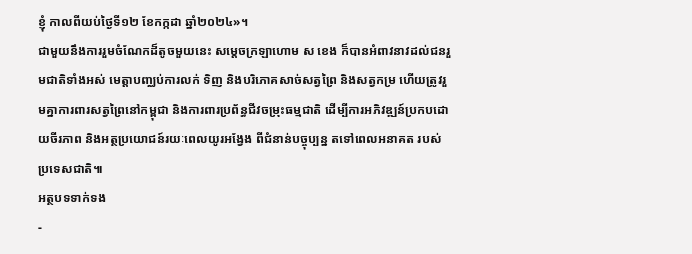ខ្ញុំ កាលពីយប់ថ្ងៃទី១២ ខែកក្កដា ឆ្នាំ២០២៤»។
ជាមួយនឹងការរួមចំណែកដ៏តូចមួយនេះ សម្តេចក្រឡាហោម ស ខេង ក៏បានអំពាវនាវដល់ជនរួមជាតិទាំងអស់ មេត្តាបញ្ឈប់ការលក់ ទិញ និងបរិភោគសាច់សត្វព្រៃ និងសត្វកម្រ ហើយត្រូវរួមគ្នាការពារសត្វព្រៃនៅកម្ពុជា និងការពារប្រព័ន្ធជីវចម្រុះធម្មជាតិ ដើម្បីការអភិវឌ្ឍន៍ប្រកបដោយចីរភាព និងអត្ថប្រយោជន៍រយៈពេលយូរអង្វែង ពីជំនាន់បច្ចុប្បន្ន តទៅពេលអនាគត របស់ប្រទេសជាតិ៕
អត្ថបទទាក់ទង
-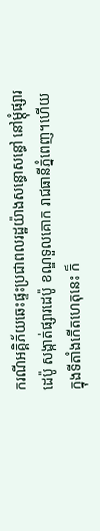ករណីអគ្គិភ័យឆេះផ្ទះប្រជាពលរដ្ឋយ៉ាងសន្ធោសន្ធៅ នៅម្ដុំផ្សារដេប៉ូ សង្កាត់ផ្សារដេប៉ូ ខណ្ឌទួលគោក រាជធានីភ្នំពេញ។ហើយ ក្នុងទីតាំងកើតហេតុនេះ ក៏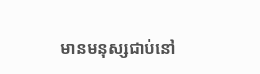មានមនុស្សជាប់នៅ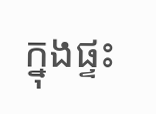ក្នុងផ្ទះ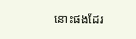នោះផងដែរ